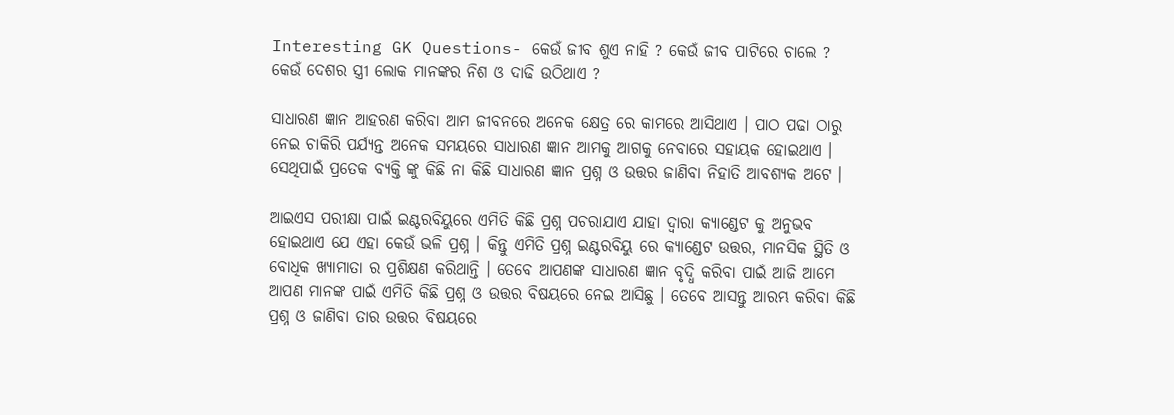Interesting GK Questions- କେଉଁ ଜୀବ ଶୁଏ ନାହି ? କେଉଁ ଜୀବ ପାଟିରେ ଚାଲେ ? କେଉଁ ଦେଶର ସ୍ତ୍ରୀ ଲୋକ ମାନଙ୍କର ନିଶ ଓ ଦାଢି ଉଠିଥାଏ ?

ସାଧାରଣ ଜ୍ଞାନ ଆହରଣ କରିବା ଆମ ଜୀବନରେ ଅନେକ କ୍ଷେତ୍ର ରେ କାମରେ ଆସିଥାଏ । ପାଠ ପଢା ଠାରୁ ନେଇ ଚାକିରି ପର୍ଯ୍ୟନ୍ତ ଅନେକ ସମୟରେ ସାଧାରଣ ଜ୍ଞାନ ଆମକୁ ଆଗକୁ ନେବାରେ ସହାୟକ ହୋଇଥାଏ । ସେଥିପାଇଁ ପ୍ରତେକ ବ୍ୟକ୍ତି ଙ୍କୁ କିଛି ନା କିଛି ସାଧାରଣ ଜ୍ଞାନ ପ୍ରଶ୍ନ ଓ ଉତ୍ତର ଜାଣିବା ନିହାତି ଆବଶ୍ୟକ ଅଟେ ।

ଆଇଏସ ପରୀକ୍ଷା ପାଇଁ ଇଣ୍ଟରବିୟୁରେ ଏମିତି କିଛି ପ୍ରଶ୍ନ ପଚରାଯାଏ ଯାହା ଦ୍ଵାରା କ୍ୟାଣ୍ଡେଟ କୁ ଅନୁଭବ ହୋଇଥାଏ ଯେ ଏହା କେଉଁ ଭଳି ପ୍ରଶ୍ନ । କିନ୍ତୁ ଏମିତି ପ୍ରଶ୍ନ ଇଣ୍ଟରବିୟୁ ରେ କ୍ୟାଣ୍ଡେଟ ଉତ୍ତର, ମାନସିକ ସ୍ଥିତି ଓ ବୋଧିକ ଖ୍ଯାମାତା ର ପ୍ରଶିକ୍ଷଣ କରିଥାନ୍ତି । ତେବେ ଆପଣଙ୍କ ସାଧାରଣ ଜ୍ଞାନ ବୃଦ୍ଧି କରିବା ପାଇଁ ଆଜି ଆମେ ଆପଣ ମାନଙ୍କ ପାଇଁ ଏମିତି କିଛି ପ୍ରଶ୍ନ ଓ ଉତ୍ତର ବିଷୟରେ ନେଇ ଆସିଛୁ । ତେବେ ଆସନ୍ତୁ ଆରମ୍ଭ କରିବା କିଛି ପ୍ରଶ୍ନ ଓ ଜାଣିବା ତାର ଉତ୍ତର ବିଷୟରେ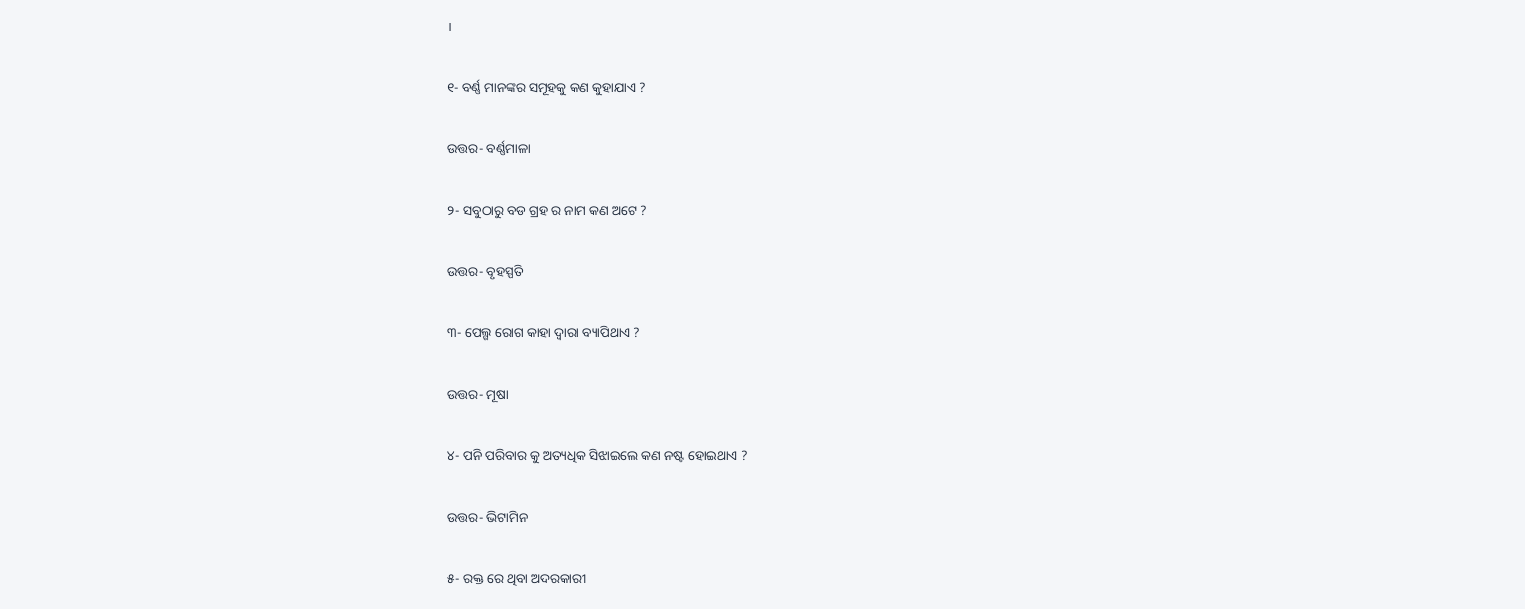।

୧- ବର୍ଣ୍ଣ ମାନଙ୍କର ସମୂହକୁ କଣ କୁହାଯାଏ ?

ଉତ୍ତର- ବର୍ଣ୍ଣମାଳା

୨- ସବୁଠାରୁ ବଡ ଗ୍ରହ ର ନାମ କଣ ଅଟେ ?

ଉତ୍ତର- ବୃହସ୍ପତି

୩- ପେଲ୍ଗ ରୋଗ କାହା ଦ୍ଵାରା ବ୍ୟାପିଥାଏ ?

ଉତ୍ତର- ମୂଷା

୪- ପନି ପରିବାର କୁ ଅତ୍ୟଧିକ ସିଝାଇଲେ କଣ ନଷ୍ଟ ହୋଇଥାଏ ?

ଉତ୍ତର- ଭିଟାମିନ

୫- ରକ୍ତ ରେ ଥିବା ଅଦରକାରୀ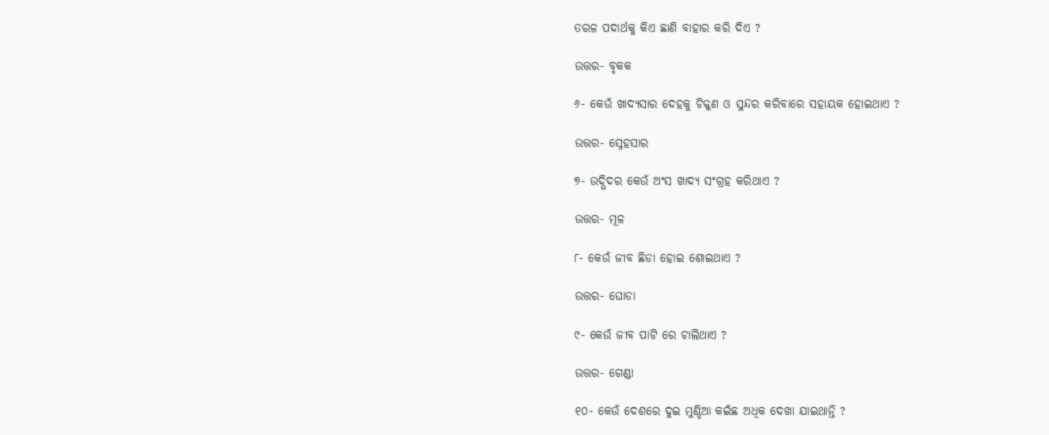ତରଳ ପଦାର୍ଥକୁ କିଏ ଛାଣି ବାହାର କରି ଦିଏ ?

ଉତ୍ତର- ବୃକକ

୬- କେଉଁ ଖାଦ୍ୟସାର ଦେହକୁ ଚିକ୍କଣ ଓ ସୁନ୍ଦର କରିବାରେ ସହାୟକ ହୋଇଥାଏ ?

ଉତ୍ତର- ସ୍ନେହସାର

୭- ଉଦ୍ଭିଦର କେଉଁ ଅଂସ ଖାଦ୍ୟ ସଂଗ୍ରହ କରିଥାଏ ?

ଉତ୍ତର- ମୂଳ

୮- କେଉଁ ଜୀବ ଛିଡା ହୋଇ ଶୋଇଥାଏ ?

ଉତ୍ତର- ଘୋଡା

୯- କେଉଁ ଜୀବ ପାଟି ରେ ଚାଲିଥାଏ ?

ଉତ୍ତର- ଗେଣ୍ଡା

୧୦- କେଉଁ ଦେଶରେ ଦୁଇ ମୁଣ୍ଡିଆ କଇଁଛ ଅଧିକ ଦେଖା ଯାଇଥାନ୍ତି ?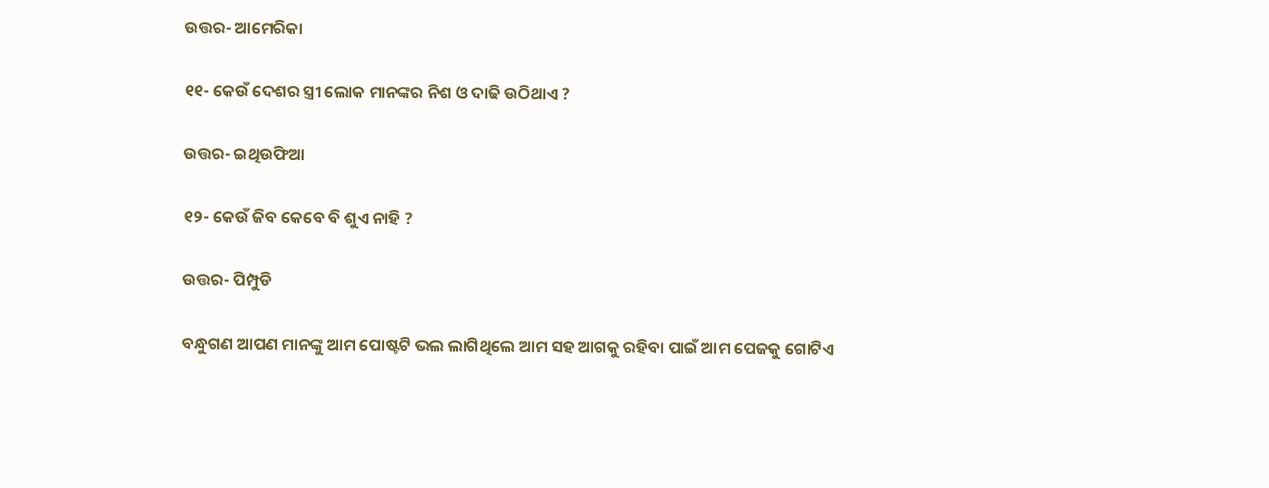ଉତ୍ତର- ଆମେରିକା

୧୧- କେଉଁ ଦେଶର ସ୍ତ୍ରୀ ଲୋକ ମାନଙ୍କର ନିଶ ଓ ଦାଢି ଉଠିଥାଏ ?

ଉତ୍ତର- ଇଥିଉଫିଆ

୧୨- କେଉଁ ଜିବ କେବେ ବି ଶୁଏ ନାହି ?

ଉତ୍ତର- ପିମ୍ପୁଡି

ବନ୍ଧୁଗଣ ଆପଣ ମାନଙ୍କୁ ଆମ ପୋଷ୍ଟଟି ଭଲ ଲାଗିଥିଲେ ଆମ ସହ ଆଗକୁ ରହିବା ପାଇଁ ଆମ ପେଜକୁ ଗୋଟିଏ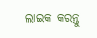ଲାଇକ କରନ୍ତୁ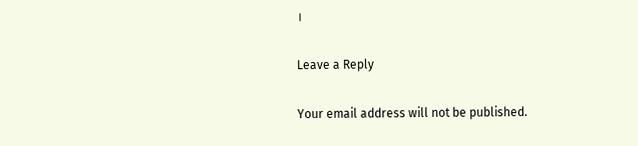।

Leave a Reply

Your email address will not be published.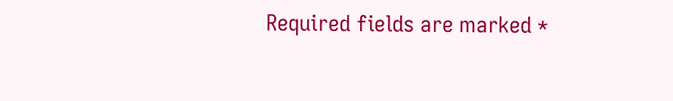Required fields are marked *